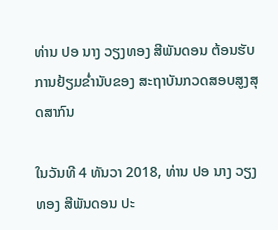ທ່ານ ປອ ນາງ ວຽງທອງ ສີພັນດອນ ຕ້ອນຮັບການຢ້ຽມຂໍ່ານັບຂອງ ສະຖາບັນກວດສອບສູງສຸດສາກົນ

ໃນວັນທີ 4 ທັນວາ 2018, ທ່ານ ປອ ນາງ ວຽງທອງ ສີພັນດອນ ປະ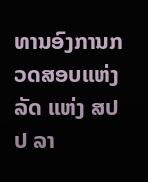ທານອົງການກວດສອບແຫ່ງລັດ ແຫ່ງ ສປປ ລາ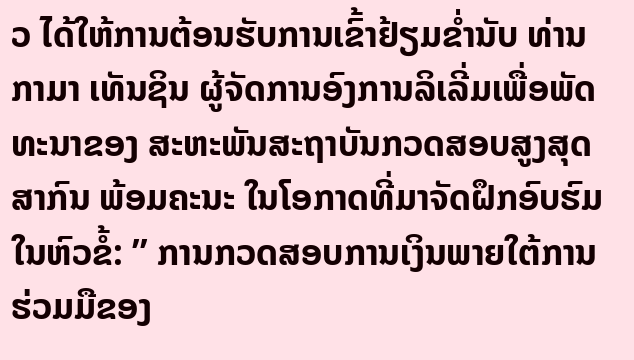ວ ໄດ້ໃຫ້ການຕ້ອນຮັບການເຂົ້າຢ້ຽມຂໍ່ານັບ ທ່ານ ກາມາ ເທັນຊິນ ຜູ້ຈັດການອົງການລິເລີ່ມເພື່ອພັດທະນາຂອງ ສະຫະພັນສະຖາບັນກວດສອບສູງສຸດສາກົນ ພ້ອມຄະນະ ໃນໂອກາດທີ່ມາຈັດຝຶກອົບຮົມໃນຫົວຂໍ້: ” ການກວດສອບການເງິນພາຍໃຕ້ການຮ່ວມມືຂອງ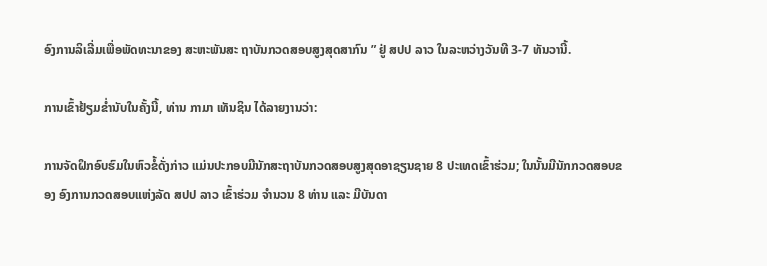ອົງການລິເລີ່ມເພື່ອພັດທະນາຂອງ ສະຫະພັນສະ ຖາບັນກວດສອບສູງສຸດສາກົນ ” ຢູ່ ສປປ ລາວ ໃນລະຫວ່າງວັນທີ 3-7 ທັນວານີ້.

ການເຂົ້າຢ້ຽມຂໍ່ານັບໃນຄັ້ງນີ້, ທ່ານ ກາມາ ເທັນຊິນ ໄດ້ລາຍງານວ່າ:

ການຈັດຝຶກອົບຮົມໃນຫົວຂໍ້ດັ່ງກ່າວ ແມ່ນປະກອບມີນັກສະຖາບັນກວດສອບສູງສຸດອາຊຽນຊາຍ 8 ປະເທດເຂົ້າຮ່ວມ; ໃນນັ້ນມີນັກກວດສອບຂອງ ອົງການກວດສອບແຫ່ງລັດ ສປປ ລາວ ເຂົ້າຮ່ວມ ຈໍານວນ 8 ທ່ານ ແລະ ມີບັນດາ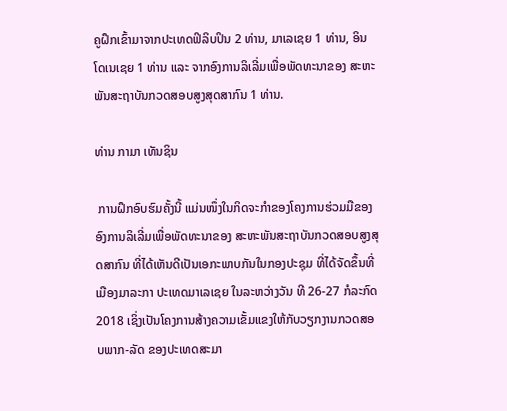ຄູຝຶກເຂົ້າມາຈາກປະເທດຟິລິບປິນ 2 ທ່ານ, ມາເລເຊຍ 1 ທ່ານ, ອິນໂດເນເຊຍ 1 ທ່ານ ແລະ ຈາກອົງການລິເລີ່ມເພື່ອພັດທະນາຂອງ ສະຫະພັນສະຖາບັນກວດສອບສູງສຸດສາກົນ 1 ທ່ານ.

ທ່ານ ກາມາ ເທັນຊິນ

 ການຝຶກອົບຮົມຄັ້ງນີ້ ແມ່ນໜຶ່ງໃນກິດຈະກໍາຂອງໂຄງການຮ່ວມມືຂອງ ອົງການລິເລີ່ມເພື່ອພັດທະນາຂອງ ສະຫະພັນສະຖາບັນກວດສອບສູງສຸດສາກົນ ທີ່ໄດ້ເຫັນດີເປັນເອກະພາບກັນໃນກອງປະຊຸມ ທີ່ໄດ້ຈັດຂຶ້ນທີ່ເມືອງມາລະກາ ປະເທດມາເລເຊຍ ໃນລະຫວ່າງວັນ ທີ 26-27 ກໍລະກົດ 2018 ເຊິ່ງເປັນໂຄງການສ້າງຄວາມເຂັ້ມແຂງໃຫ້ກັບວຽກງານກວດສອບພາກ-ລັດ ຂອງປະເທດສະມາ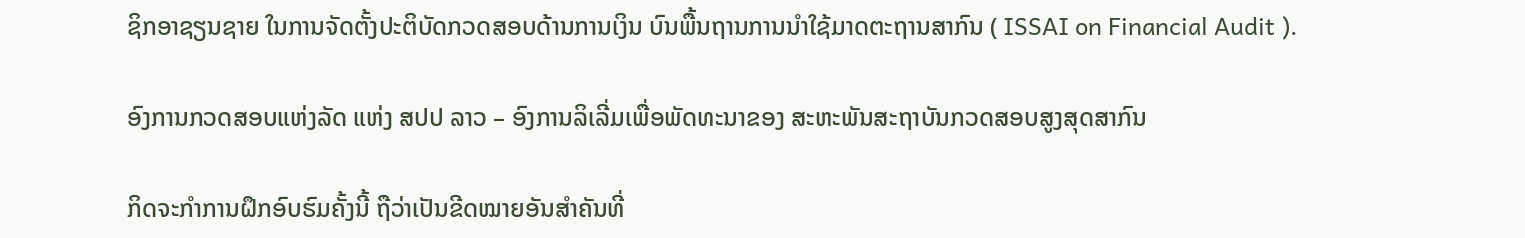ຊິກອາຊຽນຊາຍ ໃນການຈັດຕັ້ງປະຕິບັດກວດສອບດ້ານການເງິນ ບົນພື້ນຖານການນໍາໃຊ້ມາດຕະຖານສາກົນ ( ISSAI on Financial Audit ).

ອົງການກວດສອບແຫ່ງລັດ ແຫ່ງ ສປປ ລາວ – ອົງການລິເລີ່ມເພື່ອພັດທະນາຂອງ ສະຫະພັນສະຖາບັນກວດສອບສູງສຸດສາກົນ

ກິດຈະກໍາການຝຶກອົບຮົມຄັ້ງນີ້ ຖືວ່າເປັນຂີດໝາຍອັນສໍາຄັນທີ່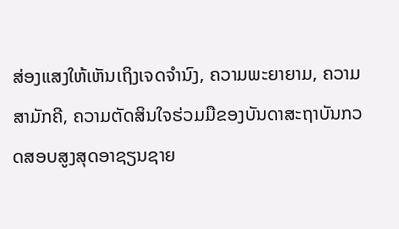ສ່ອງແສງໃຫ້ເຫັນເຖິງເຈດຈໍານົງ, ຄວາມພະຍາຍາມ, ຄວາມສາມັກຄີ, ຄວາມຕັດສິນໃຈຮ່ວມມືຂອງບັນດາສະຖາບັນກວດສອບສູງສຸດອາຊຽນຊາຍ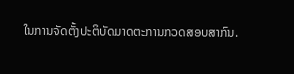ໃນການຈັດຕັ້ງປະຕິບັດມາດຕະການກວດສອບສາກົນ.